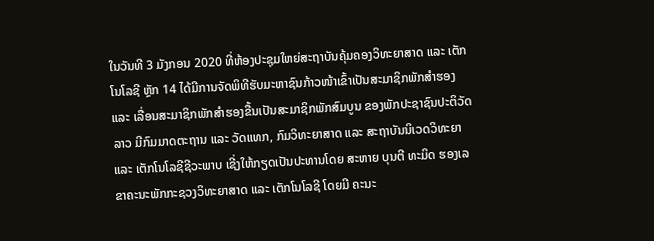ໃນວັນທີ 3 ມັງກອນ 2020 ທີ່ຫ້ອງປະຊຸມໃຫຍ່ສະຖາບັນຄຸ້ມຄອງວິທະຍາສາດ ແລະ ເຕັກໂນໂລຊີ ຫຼັກ 14 ໄດ້ມີການຈັດພິທີຮັບມະຫາຊົນກ້າວໜ້າເຂົ້າເປັນສະມາຊິກພັກສຳຮອງ ແລະ ເລື່ອນສະມາຊິກພັກສຳຮອງຂື້ນເປັນສະມາຊິກພັກສົມບູນ ຂອງພັກປະຊາຊົນປະຕິວັດລາວ ມີກົມມາດຕະຖານ ແລະ ວັດແທກ, ກົມວິທະຍາສາດ ແລະ ສະຖາບັນນິເວດວິທະຍາ ແລະ ເຕັກໂນໂລຊີຊີວະພາບ ເຊີ່ງໃຫ້ກຽດເປັນປະທານໂດຍ ສະຫາຍ ບຸນຕີ ທະມິດ ຮອງເລຂາຄະນະພັກກະຊວງວິທະຍາສາດ ແລະ ເຕັກໂນໂລຊີ ໂດຍມີ ຄະນະ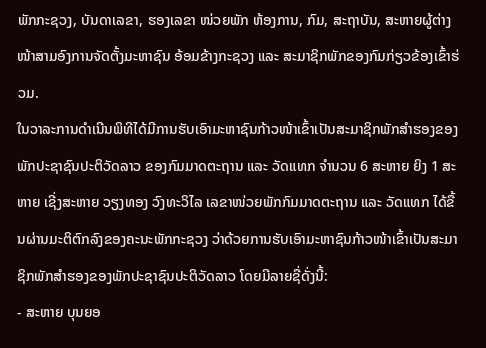ພັກກະຊວງ, ບັນດາເລຂາ, ຮອງເລຂາ ໜ່ວຍພັກ ຫ້ອງການ, ກົມ, ສະຖາບັນ, ສະຫາຍຜູ້ຕ່າງໜ້າສາມອົງການຈັດຕັ້ງມະຫາຊົນ ອ້ອມຂ້າງກະຊວງ ແລະ ສະມາຊິກພັກຂອງກົມກ່ຽວຂ້ອງເຂົ້າຮ່ວມ.
ໃນວາລະການດຳເນີນພິທີໄດ້ມີການຮັບເອົາມະຫາຊົນກ້າວໜ້າເຂົ້າເປັນສະມາຊິກພັກສຳຮອງຂອງພັກປະຊາຊົນປະຕິວັດລາວ ຂອງກົມມາດຕະຖານ ແລະ ວັດແທກ ຈຳນວນ 6 ສະຫາຍ ຍິງ 1 ສະຫາຍ ເຊີ່ງສະຫາຍ ວຽງທອງ ວົງທະວິໄລ ເລຂາໜ່ວຍພັກກົມມາດຕະຖານ ແລະ ວັດແທກ ໄດ້ຂື້ນຜ່ານມະຕິຕົກລົງຂອງຄະນະພັກກະຊວງ ວ່າດ້ວຍການຮັບເອົາມະຫາຊົນກ້າວໜ້າເຂົ້າເປັນສະມາຊິກພັກສຳຮອງຂອງພັກປະຊາຊົນປະຕິວັດລາວ ໂດຍມີລາຍຊື່ດັ່ງນີ້:
- ສະຫາຍ ບຸນຍອ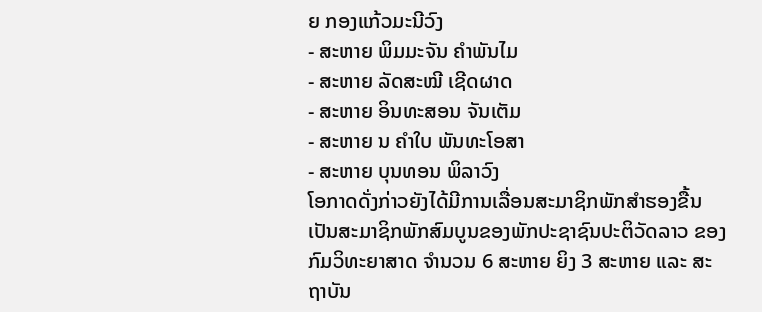ຍ ກອງແກ້ວມະນີວົງ
- ສະຫາຍ ພິມມະຈັນ ຄຳພັນໄມ
- ສະຫາຍ ລັດສະໝີ ເຊີດຜາດ
- ສະຫາຍ ອິນທະສອນ ຈັນເຕັມ
- ສະຫາຍ ນ ຄຳໃບ ພັນທະໂອສາ
- ສະຫາຍ ບຸນທອນ ພິລາວົງ
ໂອກາດດັ່ງກ່າວຍັງໄດ້ມີການເລື່ອນສະມາຊິກພັກສຳຮອງຂື້ນເປັນສະມາຊິກພັກສົມບູນຂອງພັກປະຊາຊົນປະຕິວັດລາວ ຂອງກົມວິທະຍາສາດ ຈຳນວນ 6 ສະຫາຍ ຍິງ 3 ສະຫາຍ ແລະ ສະຖາບັນ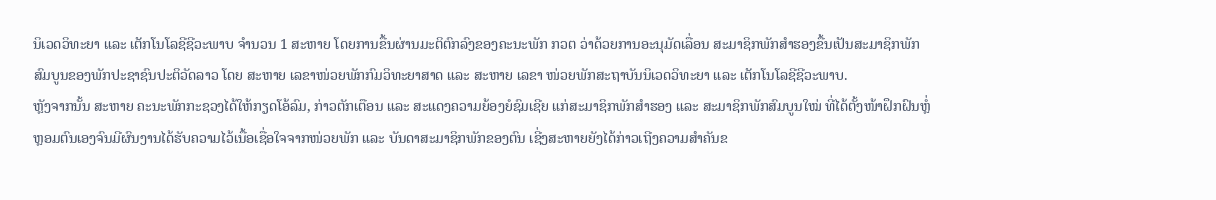ນິເວດວິທະຍາ ແລະ ເຕັກໂນໂລຊີຊີວະພາບ ຈໍານວນ 1 ສະຫາຍ ໂດຍການຂື້ນຜ່ານມະຕິຕົກລົງຂອງຄະນະພັກ ກວຕ ວ່າດ້ວຍການອະນຸມັດເລື່ອນ ສະມາຊິກພັກສຳຮອງຂື້ນເປັນສະມາຊິກພັກສົມບູນຂອງພັກປະຊາຊົນປະຕິວັດລາວ ໂດຍ ສະຫາຍ ເລຂາໜ່ວຍພັກກົມວິທະຍາສາດ ແລະ ສະຫາຍ ເລຂາ ໜ່ວຍພັກສະຖາບັນນິເວດວິທະຍາ ແລະ ເຕັກໂນໂລຊີຊີວະພາບ.
ຫຼັງຈາກນັ້ນ ສະຫາຍ ຄະນະພັກກະຊວງໄດ້ໃຫ້ກຽດໂອ້ລົມ, ກ່າວຕັກເຕືອນ ແລະ ສະແດງຄວາມຍ້ອງຍໍຊົມເຊີຍ ແກ່ສະມາຊິກພັກສຳຮອງ ແລະ ສະມາຊິກພັກສົມບູນໃໝ່ ທີ່ໄດ້ຕັ້ງໜ້າຝຶກຝົນຫຼໍ່ຫຼອມຕົນເອງຈົນມີຜົນງານໄດ້ຮັບຄວາມໄວ້ເນື້ອເຊື່ອໃຈຈາກໜ່ວຍພັກ ແລະ ບັນດາສະມາຊິກພັກຂອງຕົນ ເຊີ່ງສະຫາຍຍັງໄດ້ກ່າວເຖີງຄວາມສຳຄັນຂ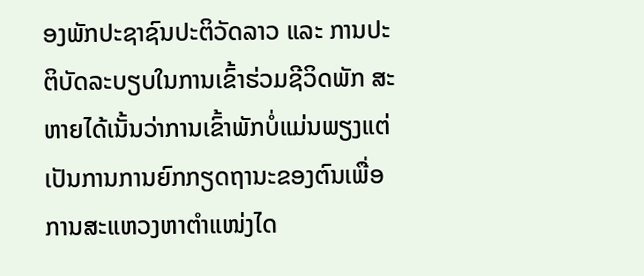ອງພັກປະຊາຊົນປະຕິວັດລາວ ແລະ ການປະຕິບັດລະບຽບໃນການເຂົ້າຮ່ວມຊີວິດພັກ ສະຫາຍໄດ້ເນັ້ນວ່າການເຂົ້າພັກບໍ່ແມ່ນພຽງແຕ່ເປັນການການຍົກກຽດຖານະຂອງຕົນເພື່ອການສະແຫວງຫາຕຳແໜ່ງໄດ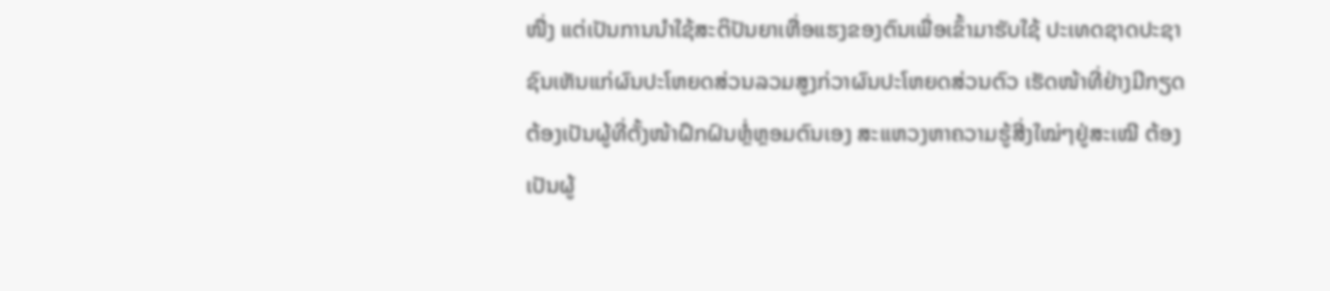ໜື່ງ ແຕ່ເປັນການນຳໃຊ້ສະຕິປັນຍາເຫື່ອແຮງຂອງຕົນເພື່ອເຂົ້າມາຮັບໃຊ້ ປະເທດຊາດປະຊາຊົນເຫັນແກ່ຜົນປະໂຫຍດສ່ວນລວມສູງກ່ວາຜົນປະໂຫຍດສ່ວນຕົວ ເຮັດໜ້າທີ່ຢ່າງມີກຽດ ຕ້ອງເປັນຜູ້ທີ່ຕັ້ງໜ້າຝຶກຝົນຫຼໍ່ຫຼອມຕົນເອງ ສະແຫວງຫາຄວາມຮູ້ສີ່ງໃໝ່ໆຢູ່ສະເໝີ ຕ້ອງເປັນຜູ້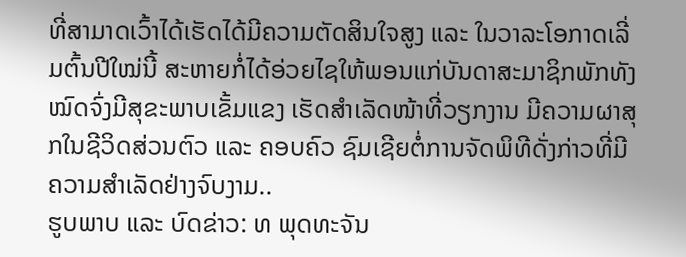ທີ່ສາມາດເວົ້າໄດ້ເຮັດໄດ້ມີຄວາມຕັດສິນໃຈສູງ ແລະ ໃນວາລະໂອກາດເລີ່ມຕົ້ນປີໃໝ່ນີ້ ສະຫາຍກໍ່ໄດ້ອ່ວຍໄຊໃຫ້ພອນແກ່ບັນດາສະມາຊິກພັກທັງໝົດຈົ່ງມີສຸຂະພາບເຂັ້ມແຂງ ເຮັດສຳເລັດໜ້າທີ່ວຽກງານ ມີຄວາມຜາສຸກໃນຊີວິດສ່ວນຕົວ ແລະ ຄອບຄົວ ຊົມເຊີຍຕໍ່ການຈັດພິທີດັ່ງກ່າວທີ່ມີຄວາມສຳເລັດຢ່າງຈົບງາມ..
ຮູບພາບ ແລະ ບົດຂ່າວ: ທ ພຸດທະຈັນ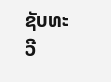ຊັບທະວີ